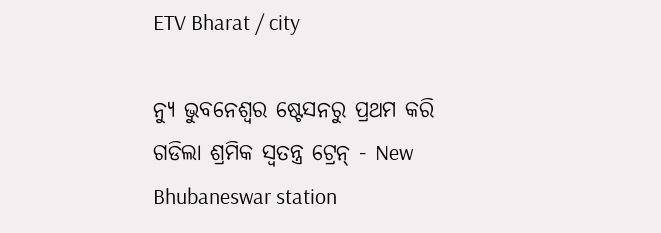ETV Bharat / city

ନ୍ୟୁ ଭୁବନେଶ୍ବର ଷ୍ଟେସନରୁ ପ୍ରଥମ କରି ଗଡିଲା ଶ୍ରମିକ ସ୍ବତନ୍ତ୍ର ଟ୍ରେନ୍ - New Bhubaneswar station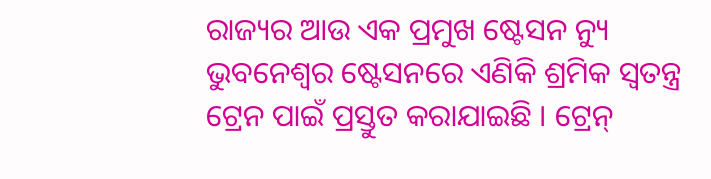ରାଜ୍ୟର ଆଉ ଏକ ପ୍ରମୁଖ ଷ୍ଟେସନ ନ୍ୟୁ ଭୁବନେଶ୍ବର ଷ୍ଟେସନରେ ଏଣିକି ଶ୍ରମିକ ସ୍ବତନ୍ତ୍ର ଟ୍ରେନ ପାଇଁ ପ୍ରସ୍ତୁତ କରାଯାଇଛି । ଟ୍ରେନ୍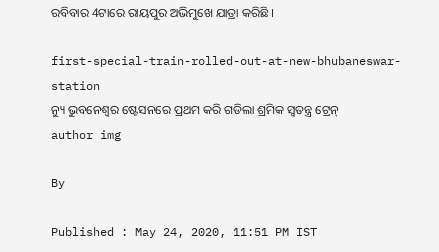ରବିବାର 4ଟାରେ ରାୟପୁର ଅଭିମୁଖେ ଯାତ୍ରା କରିଛି ।

first-special-train-rolled-out-at-new-bhubaneswar-station
ନ୍ୟୁ ଭୁବନେଶ୍ବର ଷ୍ଟେସନରେ ପ୍ରଥମ କରି ଗଡିଲା ଶ୍ରମିକ ସ୍ବତନ୍ତ୍ର ଟ୍ରେନ୍
author img

By

Published : May 24, 2020, 11:51 PM IST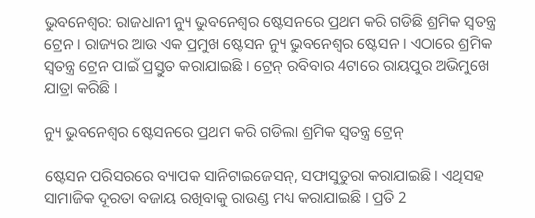ଭୁବନେଶ୍ବର: ରାଜଧାନୀ ନ୍ୟୁ ଭୁବନେଶ୍ବର ଷ୍ଟେସନରେ ପ୍ରଥମ କରି ଗଡିଛି ଶ୍ରମିକ ସ୍ବତନ୍ତ୍ର ଟ୍ରେନ । ରାଜ୍ୟର ଆଉ ଏକ ପ୍ରମୁଖ ଷ୍ଟେସନ ନ୍ୟୁ ଭୁବନେଶ୍ବର ଷ୍ଟେସନ । ଏଠାରେ ଶ୍ରମିକ ସ୍ବତନ୍ତ୍ର ଟ୍ରେନ ପାଇଁ ପ୍ରସ୍ତୁତ କରାଯାଇଛି । ଟ୍ରେନ୍ ରବିବାର 4ଟାରେ ରାୟପୁର ଅଭିମୁଖେ ଯାତ୍ରା କରିଛି ।

ନ୍ୟୁ ଭୁବନେଶ୍ବର ଷ୍ଟେସନରେ ପ୍ରଥମ କରି ଗଡିଲା ଶ୍ରମିକ ସ୍ବତନ୍ତ୍ର ଟ୍ରେନ୍

ଷ୍ଟେସନ ପରିସରରେ ବ୍ୟାପକ ସାନିଟାଇଜେସନ୍, ସଫାସୁତୁରା କରାଯାଇଛି । ଏଥିସହ ସାମାଜିକ ଦୂରତା ବଜାୟ ରଖିବାକୁ ରାଉଣ୍ଡ ମଧ୍ୟ କରାଯାଇଛି । ପ୍ରତି 2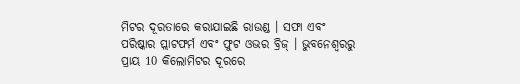ମିଟର ଦୂରତାରେ କରାଯାଇଛି ରାଉଣ୍ଡ । ସଫା ଏବଂ ପରିଷ୍କାର ପ୍ଲାଟଫର୍ମ ଏବଂ ଫୁଟ ଓଭର ବ୍ରିଜ୍ । ଭୁବନେଶ୍ବରରୁ ପ୍ରାୟ 10 କିଲୋମିଟର ଦୂରରେ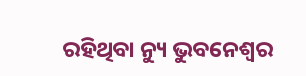ରହିଥିବା ନ୍ୟୁ ଭୁବନେଶ୍ୱର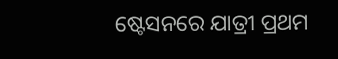ଷ୍ଟେସନରେ ଯାତ୍ରୀ ପ୍ରଥମ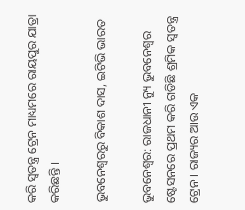କରି ସ୍ବତନ୍ତ୍ର ଟ୍ରେନ ମାଧ୍ୟମରେ ରାୟପୁର ଯାତ୍ରା କରିଛନ୍ତି ।

ଭୁବନେଶ୍ବରରୁ ବିକାଶ ଦାସ, ଇଟିଭି ଭାରତ

ଭୁବନେଶ୍ବର: ରାଜଧାନୀ ନ୍ୟୁ ଭୁବନେଶ୍ବର ଷ୍ଟେସନରେ ପ୍ରଥମ କରି ଗଡିଛି ଶ୍ରମିକ ସ୍ବତନ୍ତ୍ର ଟ୍ରେନ । ରାଜ୍ୟର ଆଉ ଏକ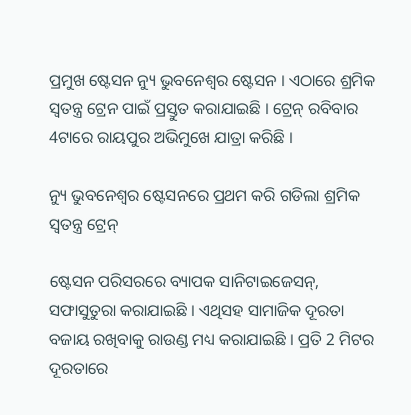ପ୍ରମୁଖ ଷ୍ଟେସନ ନ୍ୟୁ ଭୁବନେଶ୍ବର ଷ୍ଟେସନ । ଏଠାରେ ଶ୍ରମିକ ସ୍ବତନ୍ତ୍ର ଟ୍ରେନ ପାଇଁ ପ୍ରସ୍ତୁତ କରାଯାଇଛି । ଟ୍ରେନ୍ ରବିବାର 4ଟାରେ ରାୟପୁର ଅଭିମୁଖେ ଯାତ୍ରା କରିଛି ।

ନ୍ୟୁ ଭୁବନେଶ୍ବର ଷ୍ଟେସନରେ ପ୍ରଥମ କରି ଗଡିଲା ଶ୍ରମିକ ସ୍ବତନ୍ତ୍ର ଟ୍ରେନ୍

ଷ୍ଟେସନ ପରିସରରେ ବ୍ୟାପକ ସାନିଟାଇଜେସନ୍, ସଫାସୁତୁରା କରାଯାଇଛି । ଏଥିସହ ସାମାଜିକ ଦୂରତା ବଜାୟ ରଖିବାକୁ ରାଉଣ୍ଡ ମଧ୍ୟ କରାଯାଇଛି । ପ୍ରତି 2 ମିଟର ଦୂରତାରେ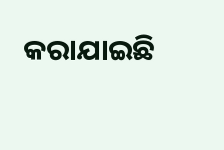କରାଯାଇଛି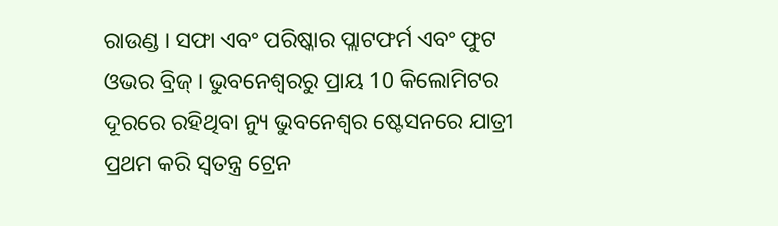ରାଉଣ୍ଡ । ସଫା ଏବଂ ପରିଷ୍କାର ପ୍ଲାଟଫର୍ମ ଏବଂ ଫୁଟ ଓଭର ବ୍ରିଜ୍ । ଭୁବନେଶ୍ବରରୁ ପ୍ରାୟ 10 କିଲୋମିଟର ଦୂରରେ ରହିଥିବା ନ୍ୟୁ ଭୁବନେଶ୍ୱର ଷ୍ଟେସନରେ ଯାତ୍ରୀ ପ୍ରଥମ କରି ସ୍ବତନ୍ତ୍ର ଟ୍ରେନ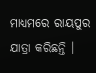ମାଧ୍ୟମରେ ରାୟପୁର ଯାତ୍ରା କରିଛନ୍ତି ।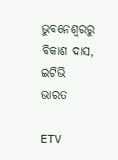ଭୁବନେଶ୍ବରରୁ ବିକାଶ ଦାସ, ଇଟିଭି ଭାରତ

ETV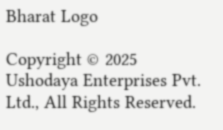Bharat Logo

Copyright © 2025 Ushodaya Enterprises Pvt. Ltd., All Rights Reserved.